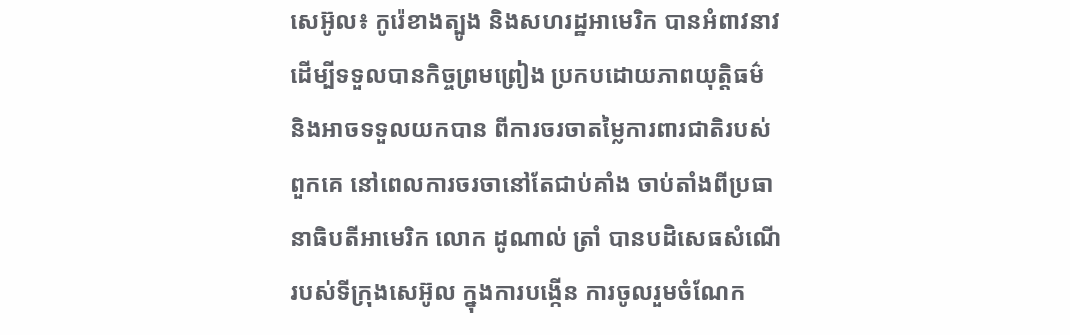សេអ៊ូល៖ កូរ៉េខាងត្បូង និងសហរដ្ឋអាមេរិក បានអំពាវនាវ ដើម្បីទទួលបានកិច្ចព្រមព្រៀង ប្រកបដោយភាពយុត្តិធម៌ និងអាចទទួលយកបាន ពីការចរចាតម្លៃការពារជាតិរបស់ពួកគេ នៅពេលការចរចានៅតែជាប់គាំង ចាប់តាំងពីប្រធានាធិបតីអាមេរិក លោក ដូណាល់ ត្រាំ បានបដិសេធសំណើរបស់ទីក្រុងសេអ៊ូល ក្នុងការបង្កើន ការចូលរួមចំណែក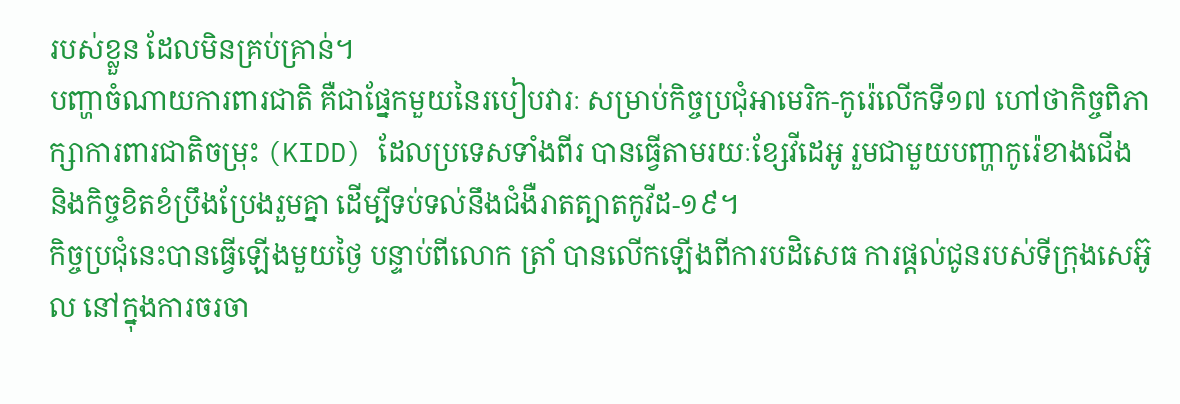របស់ខ្លួន ដែលមិនគ្រប់គ្រាន់។
បញ្ហាចំណាយការពារជាតិ គឺជាផ្នែកមួយនៃរបៀបវារៈ សម្រាប់កិច្ចប្រជុំអាមេរិក-កូរ៉េលើកទី១៧ ហៅថាកិច្ចពិភាក្សាការពារជាតិចម្រុះ (KIDD) ដែលប្រទេសទាំងពីរ បានធ្វើតាមរយៈខ្សែវីដេអូ រួមជាមួយបញ្ហាកូរ៉េខាងជើង និងកិច្ចខិតខំប្រឹងប្រែងរួមគ្នា ដើម្បីទប់ទល់នឹងជំងឺរាតត្បាតកូវីដ-១៩។
កិច្ចប្រជុំនេះបានធ្វើឡើងមួយថ្ងៃ បន្ទាប់ពីលោក ត្រាំ បានលើកឡើងពីការបដិសេធ ការផ្តល់ជូនរបស់ទីក្រុងសេអ៊ូល នៅក្នុងការចរចា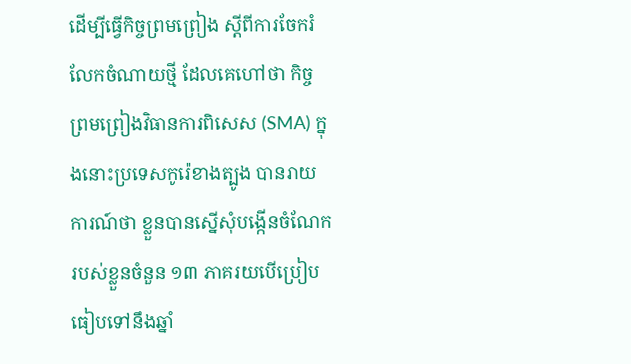ដើម្បីធ្វើកិច្ចព្រមព្រៀង ស្តីពីការចែករំលែកចំណាយថ្មី ដែលគេហៅថា កិច្ចព្រមព្រៀងវិធានការពិសេស (SMA) ក្នុងនោះប្រទេសកូរ៉េខាងត្បូង បានរាយការណ៍ថា ខ្លួនបានស្នើសុំបង្កើនចំណែក របស់ខ្លួនចំនួន ១៣ ភាគរយបើប្រៀបធៀបទៅនឹងឆ្នាំ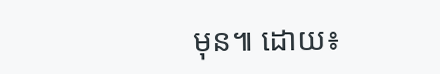មុន៕ ដោយ៖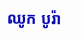ឈូក បូរ៉ា